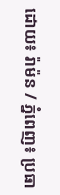ដោយ៖ រ៉ាម៉ន / ភ្នំពេញ៖ ប្រធា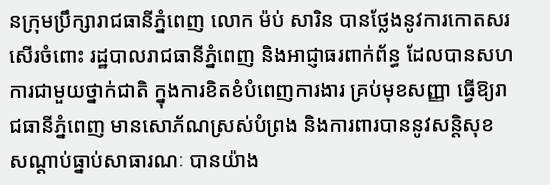នក្រុមប្រឹក្សារាជធានីភ្នំពេញ លោក ម៉ប់ សារិន បានថ្លែងនូវការកោតសរសើរចំពោះ រដ្ឋបាលរាជធានីភ្នំពេញ និងអាជ្ញាធរពាក់ព័ន្ធ ដែលបានសហការជាមួយថ្នាក់ជាតិ ក្នុងការខិតខំបំពេញការងារ គ្រប់មុខសញ្ញា ធ្វើឱ្យរាជធានីភ្នំពេញ មានសោភ័ណស្រស់បំព្រង និងការពារបាននូវសន្តិសុខ សណ្តាប់ធ្នាប់សាធារណៈ បានយ៉ាង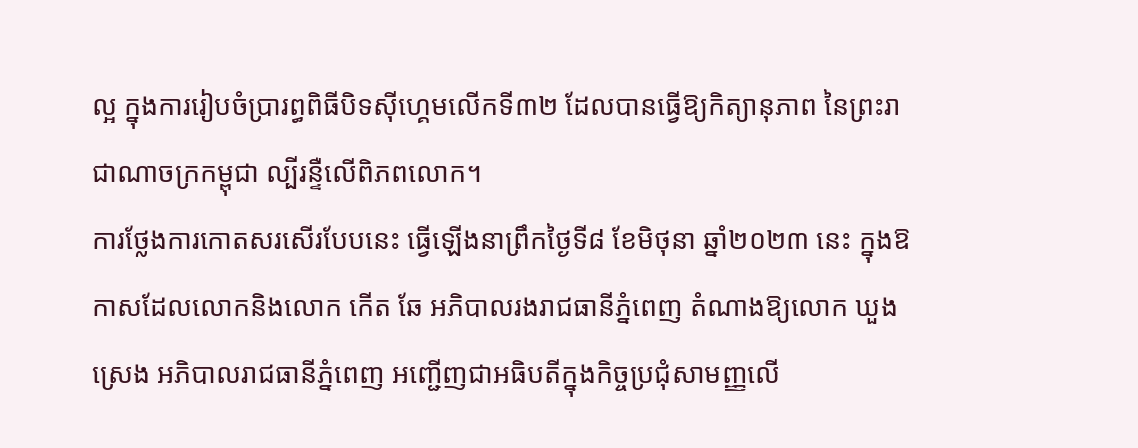ល្អ ក្នុងការរៀបចំប្រារព្ធពិធីបិទស៊ីហ្គេមលើកទី៣២ ដែលបានធ្វើឱ្យកិត្យានុភាព នៃព្រះរាជាណាចក្រកម្ពុជា ល្បីរន្ទឺលើពិភពលោក។
ការថ្លែងការកោតសរសើរបែបនេះ ធ្វើឡើងនាព្រឹកថ្ងៃទី៨ ខែមិថុនា ឆ្នាំ២០២៣ នេះ ក្នុងឱកាសដែលលោកនិងលោក កើត ឆែ អភិបាលរងរាជធានីភ្នំពេញ តំណាងឱ្យលោក ឃួង ស្រេង អភិបាលរាជធានីភ្នំពេញ អញ្ជើញជាអធិបតីក្នុងកិច្ចប្រជុំសាមញ្ញលើ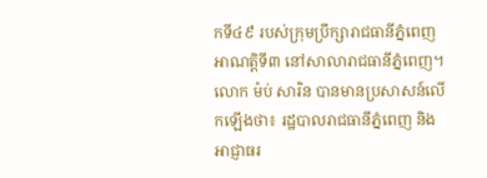កទី៤៩ របស់ក្រុមប្រឹក្សារាជធានីភ្នំពេញ អាណត្តិទី៣ នៅសាលារាជធានីភ្នំពេញ។
លោក ម៉ប់ សារិន បានមានប្រសាសន៍លើកឡើងថា៖ រដ្ឋបាលរាជធានីភ្នំពេញ និងអាជ្ញាធរ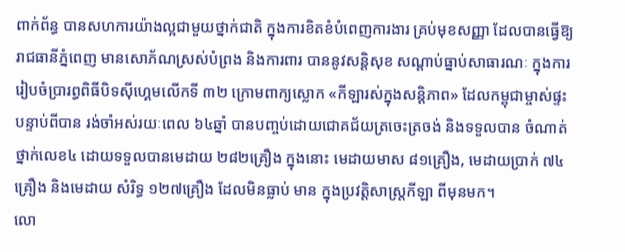ពាក់ព័ន្ធ បានសហការយ៉ាងល្អជាមួយថ្នាក់ជាតិ ក្នុងការខិតខំបំពេញការងារ គ្រប់មុខសញ្ញា ដែលបានធ្វើឱ្យរាជធានីភ្នំពេញ មានសោភ័ណស្រស់បំព្រង និងការពារ បាននូវសន្តិសុខ សណ្តាប់ធ្នាប់សាធារណៈ ក្នុងការរៀបចំប្រារព្ធពិធីបិទស៊ីហ្គេមលើកទី ៣២ ក្រោមពាក្យស្លោក «កីឡារស់ក្នុងសន្តិភាព» ដែលកម្ពុជាម្ចាស់ផ្ទះ បន្ទាប់ពីបាន រង់ចាំអស់រយៈពេល ៦៤ឆ្នាំ បានបញ្ចប់ដោយជោគជ័យត្រចេះត្រចង់ និងទទួលបាន ចំណាត់ថ្នាក់លេខ៤ ដោយទទួលបានមេដាយ ២៨២គ្រឿង ក្នុងនោះ មេដាយមាស ៨១គ្រឿង, មេដាយប្រាក់ ៧៤គ្រឿង និងមេដាយ សំរិទ្ធ ១២៧គ្រឿង ដែលមិនធ្លាប់ មាន ក្នុងប្រវត្តិសាស្ត្រកីឡា ពីមុនមក។
លោ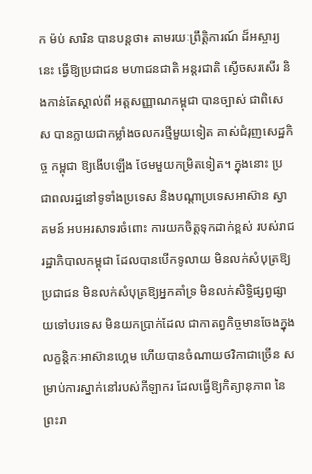ក ម៉ប់ សារិន បានបន្តថា៖ តាមរយៈព្រឹត្តិការណ៍ ដ៏អស្ចារ្យនេះ ធ្វើឱ្យប្រជាជន មហាជនជាតិ អន្តរជាតិ ស្ងើចសរសើរ និងកាន់តែស្គាល់ពី អត្តសញ្ញាណកម្ពុជា បានច្បាស់ ជាពិសេស បានក្លាយជាកម្លាំងចលករថ្មីមួយទៀត គាស់ជំរុញសេដ្ឋកិច្ច កម្ពុជា ឱ្យងើបឡើង ថែមមួយកម្រិតទៀត។ ក្នុងនោះ ប្រជាពលរដ្ឋនៅទូទាំងប្រទេស និងបណ្តាប្រទេសអាស៊ាន ស្វាគមន៍ អបអរសាទរចំពោះ ការយកចិត្តទុកដាក់ខ្ពស់ របស់រាជរដ្ឋាភិបាលកម្ពុជា ដែលបានបើកទូលាយ មិនលក់សំបុត្រឱ្យប្រជាជន មិនលក់សំបុត្រឱ្យអ្នកគាំទ្រ មិនលក់សិទ្ធិផ្សព្វផ្សាយទៅបរទេស មិនយកប្រាក់ដែល ជាកាតព្វកិច្ចមានចែងក្នុងលក្ខន្តិកៈអាស៊ានហ្គេម ហើយបានចំណាយថវិកាជាច្រើន សម្រាប់ការស្នាក់នៅរបស់កីឡាករ ដែលធ្វើឱ្យកិត្យានុភាព នៃព្រះរា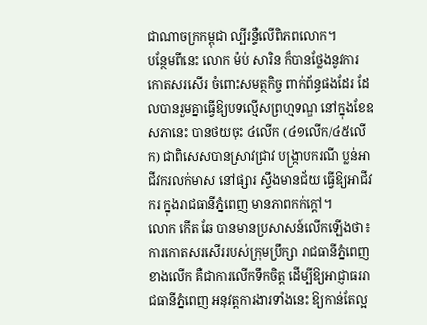ជាណាចក្រកម្ពុជា ល្បីរន្ទឺលើពិភពលោក។
បន្ថែមពីនេះ លោក ម៉ប់ សារិន ក៏បានថ្លែងនូវការកោតសរសើរ ចំពោះសមត្ថកិច្ច ពាក់ព័ន្ធផងដែរ ដែលបានរួមគ្នាធ្វើឱ្យបទល្មើសព្រហ្មទណ្ឌ នៅក្នុងខែឧសភានេះ បានថយចុះ ៤លើក (៤១លើក/៤៥លើក) ជាពិសេសបានស្រាវជ្រាវ បង្ក្រាបករណី ប្លន់អាជីវករលក់មាស នៅផ្សារ ស្ទឹងមានជ័យ ធ្វើឱ្យអាជីវករ ក្នុងរាជធានីភ្នំពេញ មានភាពកក់ក្ដៅ។
លោក កើត ឆែ បានមានប្រសាសន៍លើកឡើងថា៖ ការកោតសរសើររបស់ក្រុមប្រឹក្សា រាជធានីភ្នំពេញ ខាងលើក គឺជាការលើកទឹកចិត្ត ដើម្បីឱ្យអាជ្ញាធររាជធានីភ្នំពេញ អនុវត្តការងារទាំងនេះ ឱ្យកាន់តែល្អ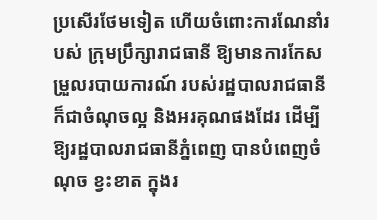ប្រសើរថែមទៀត ហើយចំពោះការណែនាំរបស់ ក្រុមប្រឹក្សារាជធានី ឱ្យមានការកែសម្រួលរបាយការណ៍ របស់រដ្ឋបាលរាជធានី ក៏ជាចំណុចល្អ និងអរគុណផងដែរ ដើម្បីឱ្យរដ្ឋបាលរាជធានីភ្នំពេញ បានបំពេញចំណុច ខ្វះខាត ក្នុងរ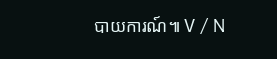បាយការណ៍៕ V / N